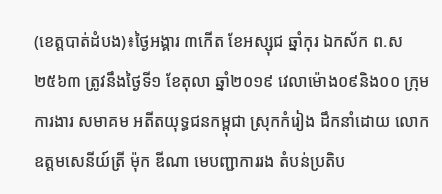(ខេត្តបាត់ដំបង)៖ថ្ងៃអង្គារ ៣កើត ខែអស្សុជ ឆ្នាំកុរ ឯកស័ក ព.ស ២៥៦៣ ត្រូវនឹងថ្ងៃទី១ ខែតុលា ឆ្នាំ២០១៩ វេលាម៉ោង០៩និង០០ ក្រុមការងារ សមាគម អតីតយុទ្ធជនកម្ពុជា ស្រុកកំរៀង ដឹកនាំដោយ លោកឧត្តមសេនីយ៍ត្រី ម៉ុក ឌីណា មេបញ្ជាការរង តំបន់ប្រតិប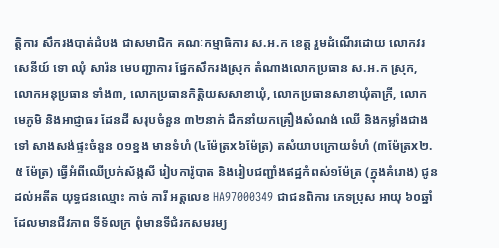ត្តិការ សឹករងបាត់ដំបង ជាសមាជិក គណៈកម្មាធិការ ស.អ.ក ខេត្ត រួមដំណើរដោយ លោកវរសេនីយ៍ ទោ ឈុំ សារ៉ន មេបញ្ជាការ ផ្នែកសឹករងស្រុក តំណាងលោកប្រធាន ស.អ.ក ស្រុក, លោកអនុប្រធាន ទាំង៣, លោកប្រធានកិត្តិយសសាខាឃុំ, លោកប្រធានសាខាឃុំតាក្រី, លោកមេភូមិ និងអាជ្ញាធរ ដែនដី សរុបចំនួន ៣២នាក់ ដឹកនាំយកគ្រឿងសំណង់ ឈើ និងកម្លាំងជាងទៅ សាងសង់ផ្ទះចំនួន ០១ខ្នង មានទំហំ (៤ម៉ែត្រx៦ម៉ែត្រ) តសំយាបក្រោយទំហំ (៣ម៉ែត្រx២.៥ ម៉ែត្រ) ធ្វើអំពីឈើប្រក់ស័ង្កសី រៀបការ៉ូបាត និងរៀបជញ្ជាំងឥដ្ឋកំពស់១ម៉ែត្រ (ក្នុងគំរោង) ជូនដល់អតីត យុទ្ធជនឈ្មោះ កាច់ ការី អត្តលេខ HA97000349 ជាជនពិការ ភេទប្រុស អាយុ ៦០ឆ្នាំ ដែលមានជីវភាព ទីទ័លក្រ ពុំមានទីជំរកសមរម្យ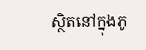ស្ថិតនៅក្នុងភូ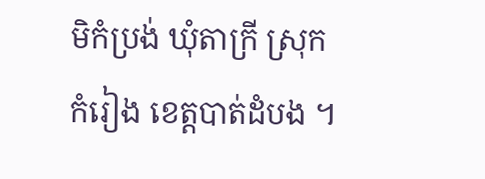មិកំប្រង់ ឃុំតាក្រី ស្រុកកំរៀង ខេត្តបាត់ដំបង ។